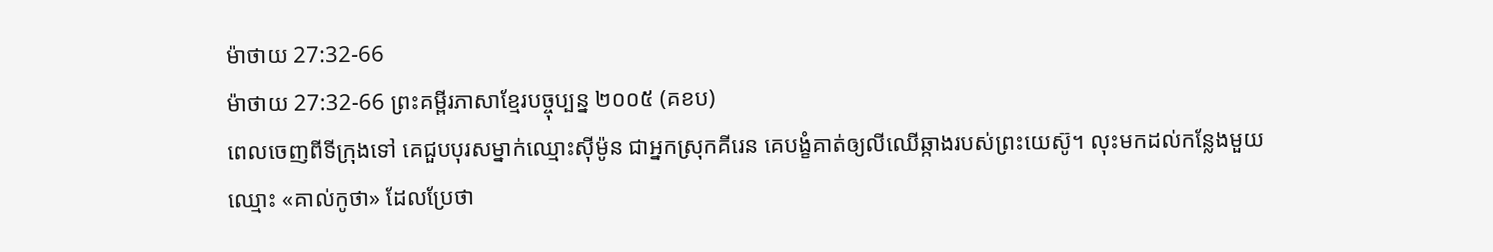ម៉ាថាយ 27:32-66
ម៉ាថាយ 27:32-66 ព្រះគម្ពីរភាសាខ្មែរបច្ចុប្បន្ន ២០០៥ (គខប)
ពេលចេញពីទីក្រុងទៅ គេជួបបុរសម្នាក់ឈ្មោះស៊ីម៉ូន ជាអ្នកស្រុកគីរេន គេបង្ខំគាត់ឲ្យលីឈើឆ្កាងរបស់ព្រះយេស៊ូ។ លុះមកដល់កន្លែងមួយឈ្មោះ «គាល់កូថា» ដែលប្រែថា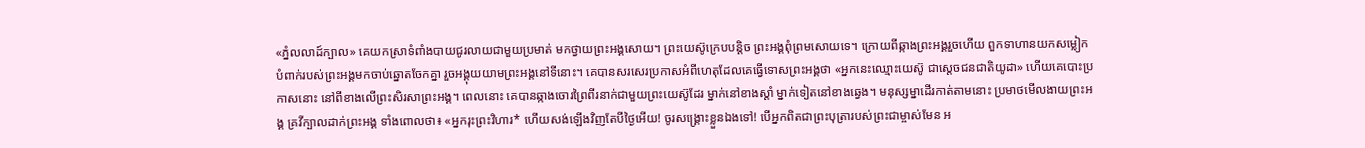«ភ្នំលលាដ៍ក្បាល» គេយកស្រាទំពាំងបាយជូរលាយជាមួយប្រមាត់ មកថ្វាយព្រះអង្គសោយ។ ព្រះយេស៊ូក្រេបបន្ដិច ព្រះអង្គពុំព្រមសោយទេ។ ក្រោយពីឆ្កាងព្រះអង្គរួចហើយ ពួកទាហានយកសម្លៀកបំពាក់របស់ព្រះអង្គមកចាប់ឆ្នោតចែកគ្នា រួចអង្គុយយាមព្រះអង្គនៅទីនោះ។ គេបានសរសេរប្រកាសអំពីហេតុដែលគេធ្វើទោសព្រះអង្គថា «អ្នកនេះឈ្មោះយេស៊ូ ជាស្ដេចជនជាតិយូដា» ហើយគេបោះប្រកាសនោះ នៅពីខាងលើព្រះសិរសាព្រះអង្គ។ ពេលនោះ គេបានឆ្កាងចោរព្រៃពីរនាក់ជាមួយព្រះយេស៊ូដែរ ម្នាក់នៅខាងស្ដាំ ម្នាក់ទៀតនៅខាងឆ្វេង។ មនុស្សម្នាដើរកាត់តាមនោះ ប្រមាថមើលងាយព្រះអង្គ គ្រវីក្បាលដាក់ព្រះអង្គ ទាំងពោលថា៖ «អ្នករុះព្រះវិហារ* ហើយសង់ឡើងវិញតែបីថ្ងៃអើយ! ចូរសង្គ្រោះខ្លួនឯងទៅ! បើអ្នកពិតជាព្រះបុត្រារបស់ព្រះជាម្ចាស់មែន អ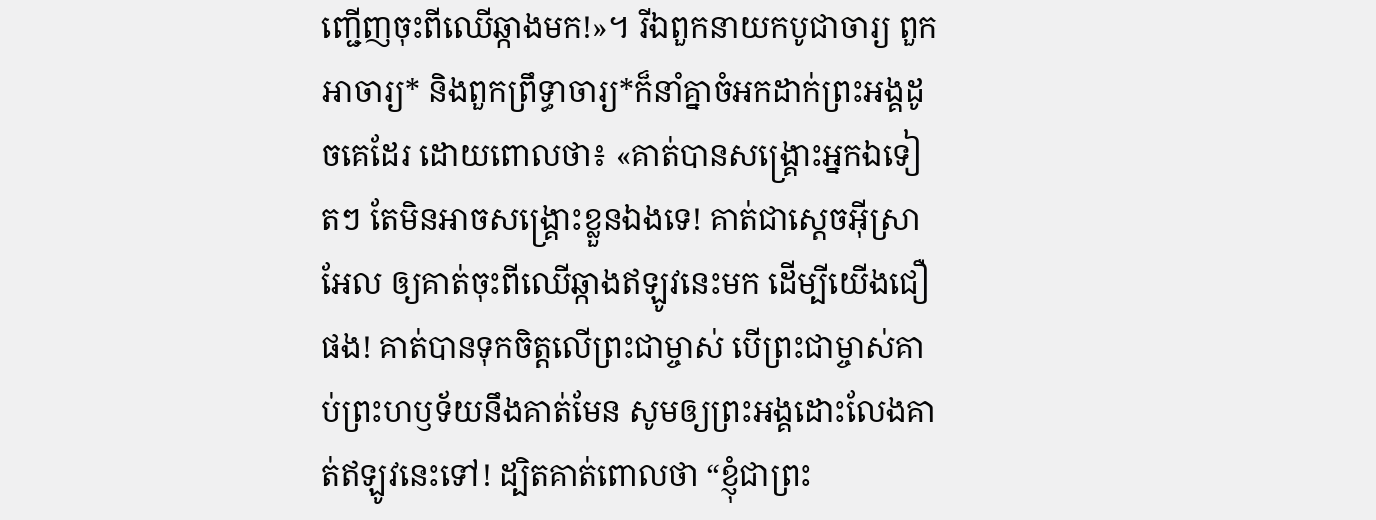ញ្ជើញចុះពីឈើឆ្កាងមក!»។ រីឯពួកនាយកបូជាចារ្យ ពួកអាចារ្យ* និងពួកព្រឹទ្ធាចារ្យ*ក៏នាំគ្នាចំអកដាក់ព្រះអង្គដូចគេដែរ ដោយពោលថា៖ «គាត់បានសង្គ្រោះអ្នកឯទៀតៗ តែមិនអាចសង្គ្រោះខ្លួនឯងទេ! គាត់ជាស្ដេចអ៊ីស្រាអែល ឲ្យគាត់ចុះពីឈើឆ្កាងឥឡូវនេះមក ដើម្បីយើងជឿផង! គាត់បានទុកចិត្តលើព្រះជាម្ចាស់ បើព្រះជាម្ចាស់គាប់ព្រះហឫទ័យនឹងគាត់មែន សូមឲ្យព្រះអង្គដោះលែងគាត់ឥឡូវនេះទៅ! ដ្បិតគាត់ពោលថា “ខ្ញុំជាព្រះ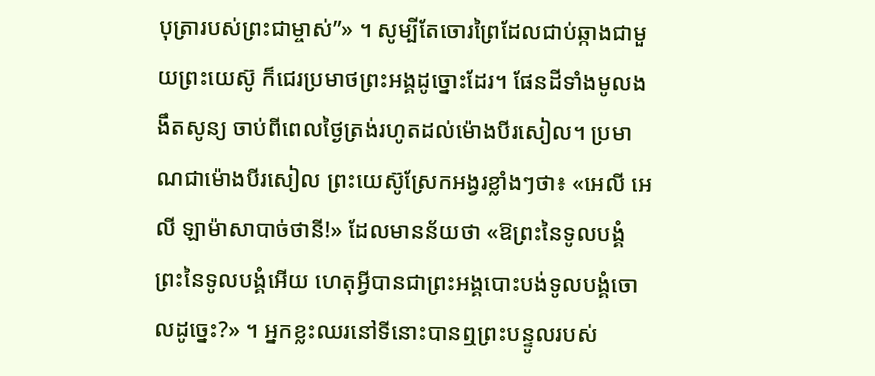បុត្រារបស់ព្រះជាម្ចាស់”» ។ សូម្បីតែចោរព្រៃដែលជាប់ឆ្កាងជាមួយព្រះយេស៊ូ ក៏ជេរប្រមាថព្រះអង្គដូច្នោះដែរ។ ផែនដីទាំងមូលងងឹតសូន្យ ចាប់ពីពេលថ្ងៃត្រង់រហូតដល់ម៉ោងបីរសៀល។ ប្រមាណជាម៉ោងបីរសៀល ព្រះយេស៊ូស្រែកអង្វរខ្លាំងៗថា៖ «អេលី អេលី ឡាម៉ាសាបាច់ថានី!» ដែលមានន័យថា «ឱព្រះនៃទូលបង្គំ ព្រះនៃទូលបង្គំអើយ ហេតុអ្វីបានជាព្រះអង្គបោះបង់ទូលបង្គំចោលដូច្នេះ?» ។ អ្នកខ្លះឈរនៅទីនោះបានឮព្រះបន្ទូលរបស់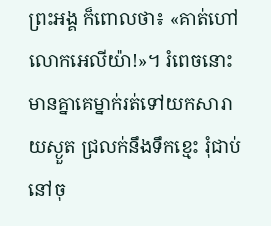ព្រះអង្គ ក៏ពោលថា៖ «គាត់ហៅលោកអេលីយ៉ា!»។ រំពេចនោះ មានគ្នាគេម្នាក់រត់ទៅយកសារាយស្ងួត ជ្រលក់នឹងទឹកខ្មេះ រុំជាប់នៅចុ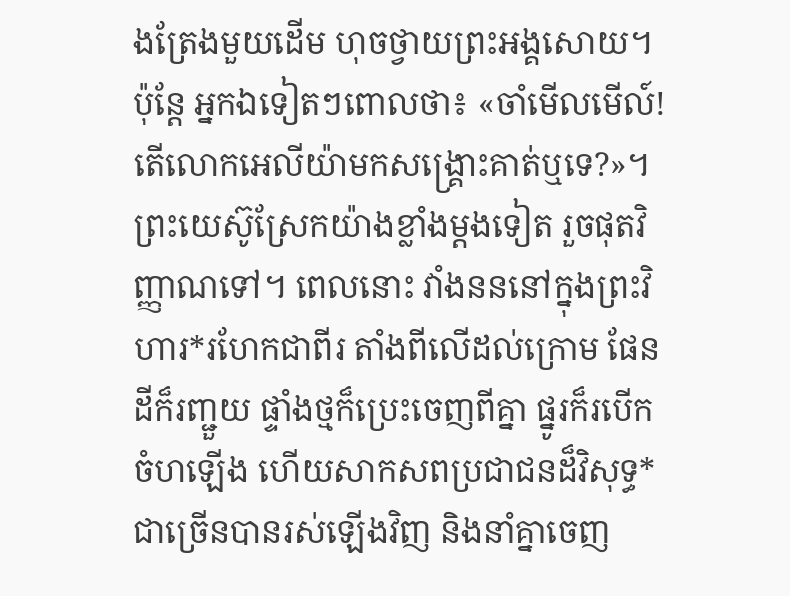ងត្រែងមួយដើម ហុចថ្វាយព្រះអង្គសោយ។ ប៉ុន្តែ អ្នកឯទៀតៗពោលថា៖ «ចាំមើលមើល៍! តើលោកអេលីយ៉ាមកសង្គ្រោះគាត់ឬទេ?»។ ព្រះយេស៊ូស្រែកយ៉ាងខ្លាំងម្ដងទៀត រួចផុតវិញ្ញាណទៅ។ ពេលនោះ វាំងនននៅក្នុងព្រះវិហារ*រហែកជាពីរ តាំងពីលើដល់ក្រោម ផែនដីក៏រញ្ជួយ ផ្ទាំងថ្មក៏ប្រេះចេញពីគ្នា ផ្នូរក៏របើកចំហឡើង ហើយសាកសពប្រជាជនដ៏វិសុទ្ធ*ជាច្រើនបានរស់ឡើងវិញ និងនាំគ្នាចេញ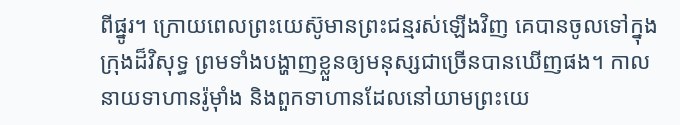ពីផ្នូរ។ ក្រោយពេលព្រះយេស៊ូមានព្រះជន្មរស់ឡើងវិញ គេបានចូលទៅក្នុងក្រុងដ៏វិសុទ្ធ ព្រមទាំងបង្ហាញខ្លួនឲ្យមនុស្សជាច្រើនបានឃើញផង។ កាលនាយទាហានរ៉ូម៉ាំង និងពួកទាហានដែលនៅយាមព្រះយេ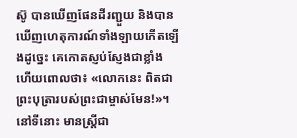ស៊ូ បានឃើញផែនដីរញ្ជួយ និងបានឃើញហេតុការណ៍ទាំងឡាយកើតឡើងដូច្នេះ គេកោតស្ញប់ស្ញែងជាខ្លាំង ហើយពោលថា៖ «លោកនេះ ពិតជាព្រះបុត្រារបស់ព្រះជាម្ចាស់មែន!»។ នៅទីនោះ មានស្ត្រីជា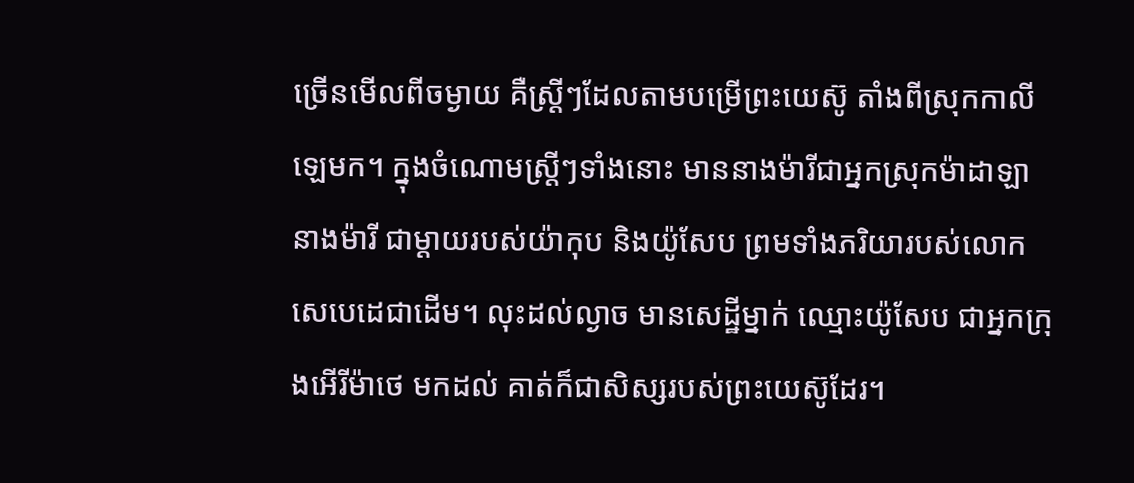ច្រើនមើលពីចម្ងាយ គឺស្ត្រីៗដែលតាមបម្រើព្រះយេស៊ូ តាំងពីស្រុកកាលីឡេមក។ ក្នុងចំណោមស្ត្រីៗទាំងនោះ មាននាងម៉ារីជាអ្នកស្រុកម៉ាដាឡា នាងម៉ារី ជាម្ដាយរបស់យ៉ាកុប និងយ៉ូសែប ព្រមទាំងភរិយារបស់លោកសេបេដេជាដើម។ លុះដល់ល្ងាច មានសេដ្ឋីម្នាក់ ឈ្មោះយ៉ូសែប ជាអ្នកក្រុងអើរីម៉ាថេ មកដល់ គាត់ក៏ជាសិស្សរបស់ព្រះយេស៊ូដែរ។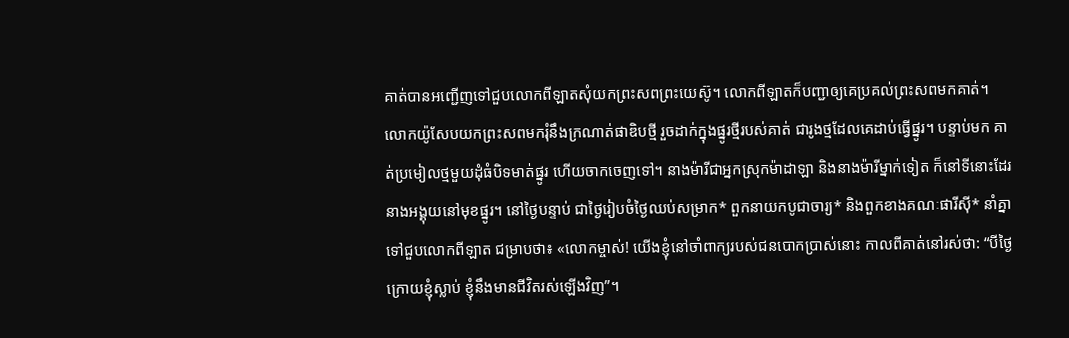គាត់បានអញ្ជើញទៅជួបលោកពីឡាតសុំយកព្រះសពព្រះយេស៊ូ។ លោកពីឡាតក៏បញ្ជាឲ្យគេប្រគល់ព្រះសពមកគាត់។ លោកយ៉ូសែបយកព្រះសពមករុំនឹងក្រណាត់ផាឌិបថ្មី រួចដាក់ក្នុងផ្នូរថ្មីរបស់គាត់ ជារូងថ្មដែលគេដាប់ធ្វើផ្នូរ។ បន្ទាប់មក គាត់ប្រមៀលថ្មមួយដុំធំបិទមាត់ផ្នូរ ហើយចាកចេញទៅ។ នាងម៉ារីជាអ្នកស្រុកម៉ាដាឡា និងនាងម៉ារីម្នាក់ទៀត ក៏នៅទីនោះដែរ នាងអង្គុយនៅមុខផ្នូរ។ នៅថ្ងៃបន្ទាប់ ជាថ្ងៃរៀបចំថ្ងៃឈប់សម្រាក* ពួកនាយកបូជាចារ្យ* និងពួកខាងគណៈផារីស៊ី* នាំគ្នាទៅជួបលោកពីឡាត ជម្រាបថា៖ «លោកម្ចាស់! យើងខ្ញុំនៅចាំពាក្យរបស់ជនបោកប្រាស់នោះ កាលពីគាត់នៅរស់ថា: “បីថ្ងៃក្រោយខ្ញុំស្លាប់ ខ្ញុំនឹងមានជីវិតរស់ឡើងវិញ”។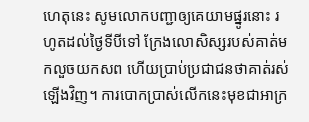ហេតុនេះ សូមលោកបញ្ជាឲ្យគេយាមផ្នូរនោះ រហូតដល់ថ្ងៃទីបីទៅ ក្រែងលោសិស្សរបស់គាត់មកលួចយកសព ហើយប្រាប់ប្រជាជនថាគាត់រស់ឡើងវិញ។ ការបោកប្រាស់លើកនេះមុខជាអាក្រ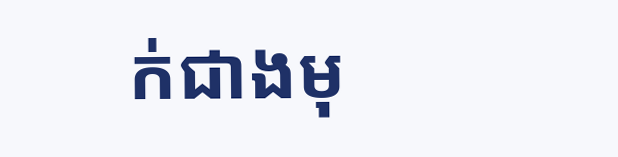ក់ជាងមុ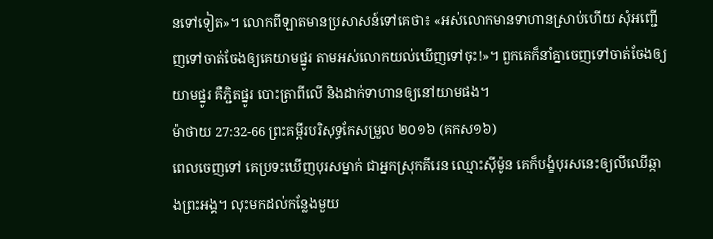នទៅទៀត»។ លោកពីឡាតមានប្រសាសន៍ទៅគេថា៖ «អស់លោកមានទាហានស្រាប់ហើយ សុំអញ្ជើញទៅចាត់ចែងឲ្យគេយាមផ្នូរ តាមអស់លោកយល់ឃើញទៅចុះ!»។ ពួកគេក៏នាំគ្នាចេញទៅចាត់ចែងឲ្យយាមផ្នូរ គឺភ្ជិតផ្នូរ បោះត្រាពីលើ និងដាក់ទាហានឲ្យនៅយាមផង។
ម៉ាថាយ 27:32-66 ព្រះគម្ពីរបរិសុទ្ធកែសម្រួល ២០១៦ (គកស១៦)
ពេលចេញទៅ គេប្រទះឃើញបុរសម្នាក់ ជាអ្នកស្រុកគីរេន ឈ្មោះស៊ីម៉ូន គេក៏បង្ខំបុរសនេះឲ្យលីឈើឆ្កាងព្រះអង្គ។ លុះមកដល់កន្លែងមួយ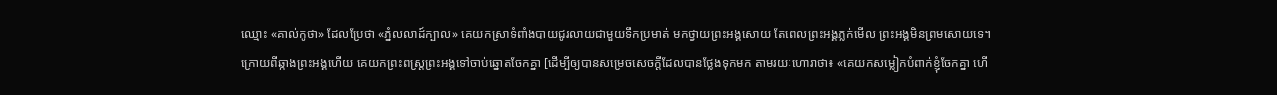ឈ្មោះ «គាល់កូថា» ដែលប្រែថា «ភ្នំលលាដ៍ក្បាល» គេយកស្រាទំពាំងបាយជូរលាយជាមួយទឹកប្រមាត់ មកថ្វាយព្រះអង្គសោយ តែពេលព្រះអង្គភ្លក់មើល ព្រះអង្គមិនព្រមសោយទេ។ ក្រោយពីឆ្កាងព្រះអង្គហើយ គេយកព្រះពស្ត្រព្រះអង្គទៅចាប់ឆ្នោតចែកគ្នា [ដើម្បីឲ្យបានសម្រេចសេចក្ដីដែលបានថ្លែងទុកមក តាមរយៈហោរាថា៖ «គេយកសម្លៀកបំពាក់ខ្ញុំចែកគ្នា ហើ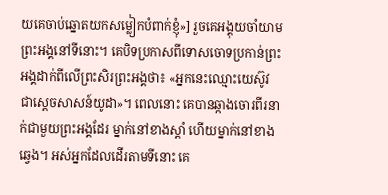យគេចាប់ឆ្នោតយកសម្លៀកបំពាក់ខ្ញុំ»] រួចគេអង្គុយចាំយាមព្រះអង្គនៅទីនោះ។ គេបិទប្រកាសពីទោសចោទប្រកាន់ព្រះអង្គដាក់ពីលើព្រះសិរព្រះអង្គថា៖ «អ្នកនេះឈ្មោះយេស៊ូវ ជាស្តេចសាសន៍យូដា»។ ពេលនោះ គេបានឆ្កាងចោរពីរនាក់ជាមួយព្រះអង្គដែរ ម្នាក់នៅខាងស្តាំ ហើយម្នាក់នៅខាងឆ្វេង។ អស់អ្នកដែលដើរតាមទីនោះ គេ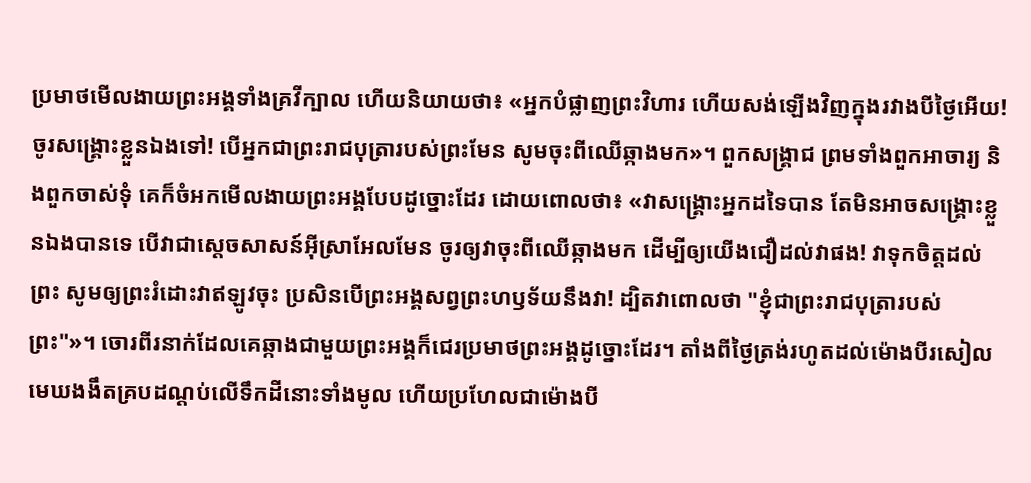ប្រមាថមើលងាយព្រះអង្គទាំងគ្រវីក្បាល ហើយនិយាយថា៖ «អ្នកបំផ្លាញព្រះវិហារ ហើយសង់ឡើងវិញក្នុងរវាងបីថ្ងៃអើយ! ចូរសង្គ្រោះខ្លួនឯងទៅ! បើអ្នកជាព្រះរាជបុត្រារបស់ព្រះមែន សូមចុះពីឈើឆ្កាងមក»។ ពួកសង្គ្រាជ ព្រមទាំងពួកអាចារ្យ និងពួកចាស់ទុំ គេក៏ចំអកមើលងាយព្រះអង្គបែបដូច្នោះដែរ ដោយពោលថា៖ «វាសង្គ្រោះអ្នកដទៃបាន តែមិនអាចសង្គ្រោះខ្លួនឯងបានទេ បើវាជាស្តេចសាសន៍អ៊ីស្រាអែលមែន ចូរឲ្យវាចុះពីឈើឆ្កាងមក ដើម្បីឲ្យយើងជឿដល់វាផង! វាទុកចិត្តដល់ព្រះ សូមឲ្យព្រះរំដោះវាឥឡូវចុះ ប្រសិនបើព្រះអង្គសព្វព្រះហឫទ័យនឹងវា! ដ្បិតវាពោលថា "ខ្ញុំជាព្រះរាជបុត្រារបស់ព្រះ"»។ ចោរពីរនាក់ដែលគេឆ្កាងជាមួយព្រះអង្គក៏ជេរប្រមាថព្រះអង្គដូច្នោះដែរ។ តាំងពីថ្ងៃត្រង់រហូតដល់ម៉ោងបីរសៀល មេឃងងឹតគ្របដណ្ដប់លើទឹកដីនោះទាំងមូល ហើយប្រហែលជាម៉ោងបី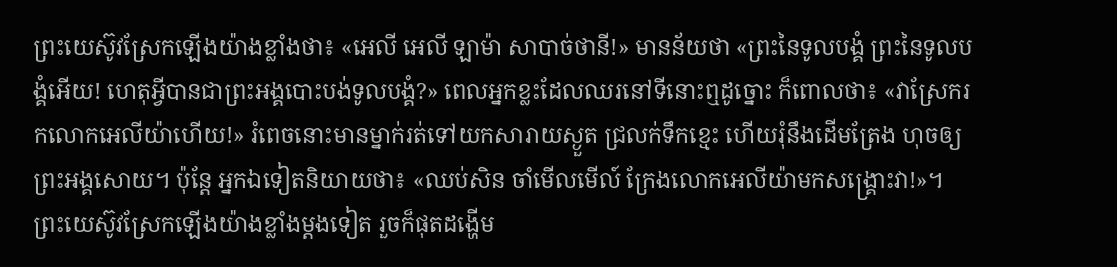ព្រះយេស៊ូវស្រែកឡើងយ៉ាងខ្លាំងថា៖ «អេលី អេលី ឡាម៉ា សាបាច់ថានី!» មានន័យថា «ព្រះនៃទូលបង្គំ ព្រះនៃទូលបង្គំអើយ! ហេតុអ្វីបានជាព្រះអង្គបោះបង់ទូលបង្គំ?» ពេលអ្នកខ្លះដែលឈរនៅទីនោះឮដូច្នោះ ក៏ពោលថា៖ «វាស្រែករកលោកអេលីយ៉ាហើយ!» រំពេចនោះមានម្នាក់រត់ទៅយកសារាយស្ងួត ជ្រលក់ទឹកខ្មេះ ហើយរុំនឹងដើមត្រែង ហុចឲ្យព្រះអង្គសោយ។ ប៉ុន្តែ អ្នកឯទៀតនិយាយថា៖ «ឈប់សិន ចាំមើលមើល៍ ក្រែងលោកអេលីយ៉ាមកសង្គ្រោះវា!»។ ព្រះយេស៊ូវស្រែកឡើងយ៉ាងខ្លាំងម្តងទៀត រួចក៏ផុតដង្ហើម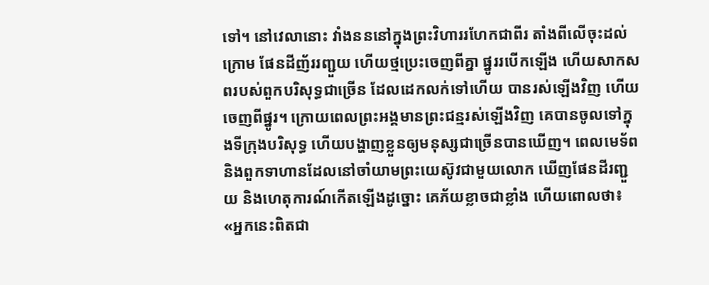ទៅ។ នៅវេលានោះ វាំងនននៅក្នុងព្រះវិហាររហែកជាពីរ តាំងពីលើចុះដល់ក្រោម ផែនដីញ័ររញ្ជួយ ហើយថ្មប្រេះចេញពីគ្នា ផ្នូររបើកឡើង ហើយសាកសពរបស់ពួកបរិសុទ្ធជាច្រើន ដែលដេកលក់ទៅហើយ បានរស់ឡើងវិញ ហើយចេញពីផ្នូរ។ ក្រោយពេលព្រះអង្គមានព្រះជន្មរស់ឡើងវិញ គេបានចូលទៅក្នុងទីក្រុងបរិសុទ្ធ ហើយបង្ហាញខ្លួនឲ្យមនុស្សជាច្រើនបានឃើញ។ ពេលមេទ័ព និងពួកទាហានដែលនៅចាំយាមព្រះយេស៊ូវជាមួយលោក ឃើញផែនដីរញ្ជួយ និងហេតុការណ៍កើតឡើងដូច្នោះ គេភ័យខ្លាចជាខ្លាំង ហើយពោលថា៖ «អ្នកនេះពិតជា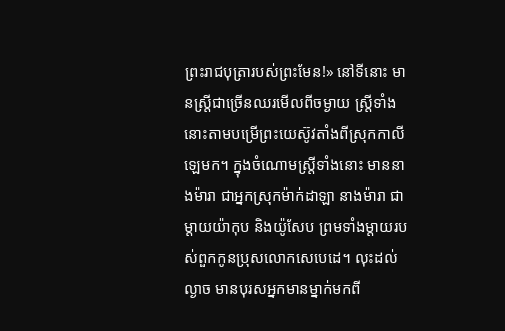ព្រះរាជបុត្រារបស់ព្រះមែន!» នៅទីនោះ មានស្ត្រីជាច្រើនឈរមើលពីចម្ងាយ ស្ត្រីទាំងនោះតាមបម្រើព្រះយេស៊ូវតាំងពីស្រុកកាលីឡេមក។ ក្នុងចំណោមស្ត្រីទាំងនោះ មាននាងម៉ារា ជាអ្នកស្រុកម៉ាក់ដាឡា នាងម៉ារា ជាម្តាយយ៉ាកុប និងយ៉ូសែប ព្រមទាំងម្តាយរបស់ពួកកូនប្រុសលោកសេបេដេ។ លុះដល់ល្ងាច មានបុរសអ្នកមានម្នាក់មកពី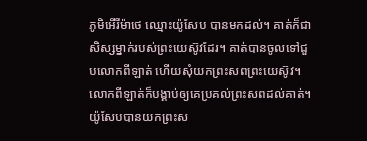ភូមិអើរីម៉ាថេ ឈ្មោះយ៉ូសែប បានមកដល់។ គាត់ក៏ជាសិស្សម្នាក់របស់ព្រះយេស៊ូវដែរ។ គាត់បានចូលទៅជួបលោកពីឡាត់ ហើយសុំយកព្រះសពព្រះយេស៊ូវ។ លោកពីឡាត់ក៏បង្គាប់ឲ្យគេប្រគល់ព្រះសពដល់គាត់។ យ៉ូសែបបានយកព្រះស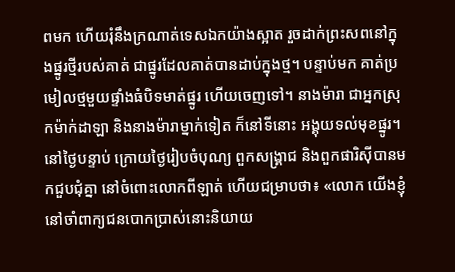ពមក ហើយរុំនឹងក្រណាត់ទេសឯកយ៉ាងស្អាត រួចដាក់ព្រះសពនៅក្នុងផ្នូរថ្មីរបស់គាត់ ជាផ្នូរដែលគាត់បានដាប់ក្នុងថ្ម។ បន្ទាប់មក គាត់ប្រមៀលថ្មមួយផ្ទាំងធំបិទមាត់ផ្នូរ ហើយចេញទៅ។ នាងម៉ារា ជាអ្នកស្រុកម៉ាក់ដាឡា និងនាងម៉ារាម្នាក់ទៀត ក៏នៅទីនោះ អង្គុយទល់មុខផ្នូរ។ នៅថ្ងៃបន្ទាប់ ក្រោយថ្ងៃរៀបចំបុណ្យ ពួកសង្គ្រាជ និងពួកផារិស៊ីបានមកជួបជុំគ្នា នៅចំពោះលោកពីឡាត់ ហើយជម្រាបថា៖ «លោក យើងខ្ញុំនៅចាំពាក្យជនបោកប្រាស់នោះនិយាយ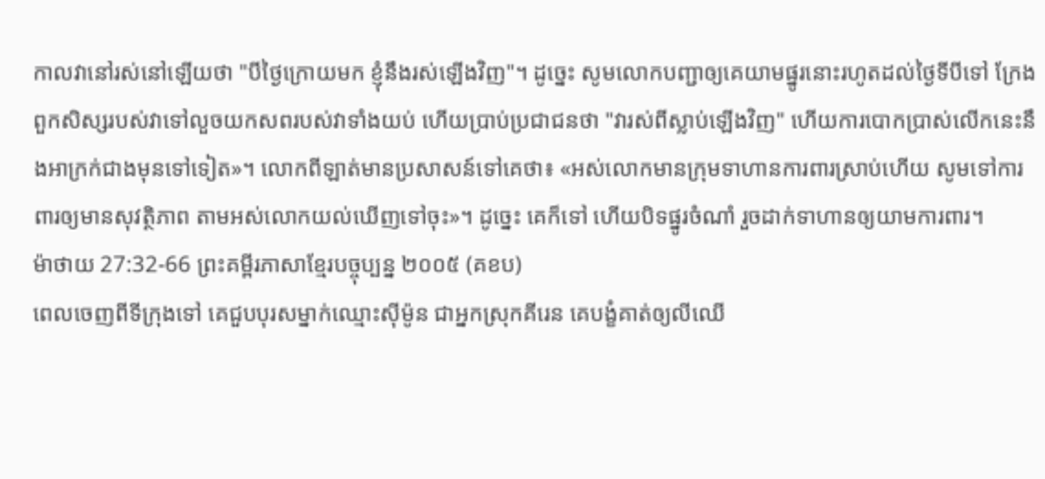កាលវានៅរស់នៅឡើយថា "បីថ្ងៃក្រោយមក ខ្ញុំនឹងរស់ឡើងវិញ"។ ដូច្នេះ សូមលោកបញ្ជាឲ្យគេយាមផ្នូរនោះរហូតដល់ថ្ងៃទីបីទៅ ក្រែងពួកសិស្សរបស់វាទៅលួចយកសពរបស់វាទាំងយប់ ហើយប្រាប់ប្រជាជនថា "វារស់ពីស្លាប់ឡើងវិញ" ហើយការបោកប្រាស់លើកនេះនឹងអាក្រក់ជាងមុនទៅទៀត»។ លោកពីឡាត់មានប្រសាសន៍ទៅគេថា៖ «អស់លោកមានក្រុមទាហានការពារស្រាប់ហើយ សូមទៅការពារឲ្យមានសុវត្ថិភាព តាមអស់លោកយល់ឃើញទៅចុះ»។ ដូច្នេះ គេក៏ទៅ ហើយបិទផ្នូរចំណាំ រួចដាក់ទាហានឲ្យយាមការពារ។
ម៉ាថាយ 27:32-66 ព្រះគម្ពីរភាសាខ្មែរបច្ចុប្បន្ន ២០០៥ (គខប)
ពេលចេញពីទីក្រុងទៅ គេជួបបុរសម្នាក់ឈ្មោះស៊ីម៉ូន ជាអ្នកស្រុកគីរេន គេបង្ខំគាត់ឲ្យលីឈើ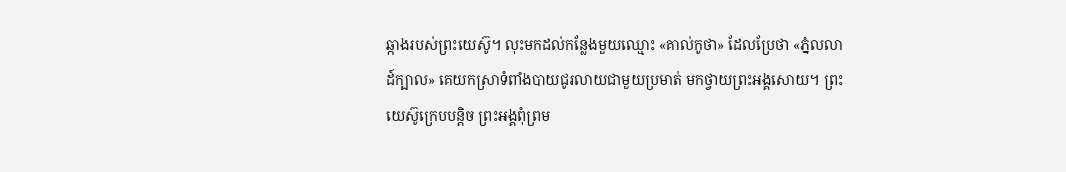ឆ្កាងរបស់ព្រះយេស៊ូ។ លុះមកដល់កន្លែងមួយឈ្មោះ «គាល់កូថា» ដែលប្រែថា «ភ្នំលលាដ៍ក្បាល» គេយកស្រាទំពាំងបាយជូរលាយជាមួយប្រមាត់ មកថ្វាយព្រះអង្គសោយ។ ព្រះយេស៊ូក្រេបបន្ដិច ព្រះអង្គពុំព្រម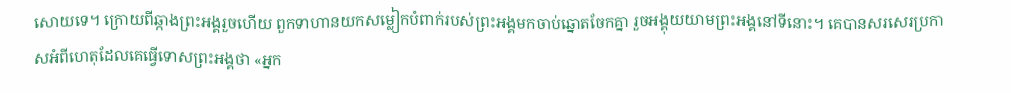សោយទេ។ ក្រោយពីឆ្កាងព្រះអង្គរួចហើយ ពួកទាហានយកសម្លៀកបំពាក់របស់ព្រះអង្គមកចាប់ឆ្នោតចែកគ្នា រួចអង្គុយយាមព្រះអង្គនៅទីនោះ។ គេបានសរសេរប្រកាសអំពីហេតុដែលគេធ្វើទោសព្រះអង្គថា «អ្នក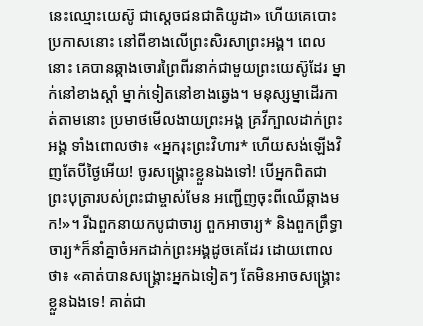នេះឈ្មោះយេស៊ូ ជាស្ដេចជនជាតិយូដា» ហើយគេបោះប្រកាសនោះ នៅពីខាងលើព្រះសិរសាព្រះអង្គ។ ពេលនោះ គេបានឆ្កាងចោរព្រៃពីរនាក់ជាមួយព្រះយេស៊ូដែរ ម្នាក់នៅខាងស្ដាំ ម្នាក់ទៀតនៅខាងឆ្វេង។ មនុស្សម្នាដើរកាត់តាមនោះ ប្រមាថមើលងាយព្រះអង្គ គ្រវីក្បាលដាក់ព្រះអង្គ ទាំងពោលថា៖ «អ្នករុះព្រះវិហារ* ហើយសង់ឡើងវិញតែបីថ្ងៃអើយ! ចូរសង្គ្រោះខ្លួនឯងទៅ! បើអ្នកពិតជាព្រះបុត្រារបស់ព្រះជាម្ចាស់មែន អញ្ជើញចុះពីឈើឆ្កាងមក!»។ រីឯពួកនាយកបូជាចារ្យ ពួកអាចារ្យ* និងពួកព្រឹទ្ធាចារ្យ*ក៏នាំគ្នាចំអកដាក់ព្រះអង្គដូចគេដែរ ដោយពោលថា៖ «គាត់បានសង្គ្រោះអ្នកឯទៀតៗ តែមិនអាចសង្គ្រោះខ្លួនឯងទេ! គាត់ជា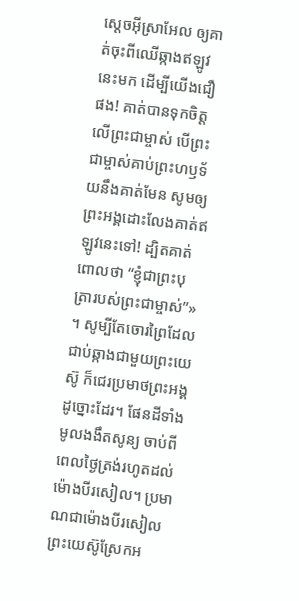ស្ដេចអ៊ីស្រាអែល ឲ្យគាត់ចុះពីឈើឆ្កាងឥឡូវនេះមក ដើម្បីយើងជឿផង! គាត់បានទុកចិត្តលើព្រះជាម្ចាស់ បើព្រះជាម្ចាស់គាប់ព្រះហឫទ័យនឹងគាត់មែន សូមឲ្យព្រះអង្គដោះលែងគាត់ឥឡូវនេះទៅ! ដ្បិតគាត់ពោលថា “ខ្ញុំជាព្រះបុត្រារបស់ព្រះជាម្ចាស់”» ។ សូម្បីតែចោរព្រៃដែលជាប់ឆ្កាងជាមួយព្រះយេស៊ូ ក៏ជេរប្រមាថព្រះអង្គដូច្នោះដែរ។ ផែនដីទាំងមូលងងឹតសូន្យ ចាប់ពីពេលថ្ងៃត្រង់រហូតដល់ម៉ោងបីរសៀល។ ប្រមាណជាម៉ោងបីរសៀល ព្រះយេស៊ូស្រែកអ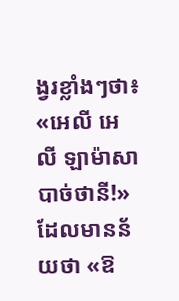ង្វរខ្លាំងៗថា៖ «អេលី អេលី ឡាម៉ាសាបាច់ថានី!» ដែលមានន័យថា «ឱ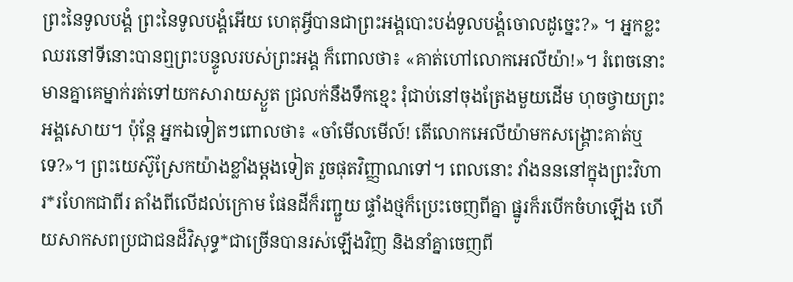ព្រះនៃទូលបង្គំ ព្រះនៃទូលបង្គំអើយ ហេតុអ្វីបានជាព្រះអង្គបោះបង់ទូលបង្គំចោលដូច្នេះ?» ។ អ្នកខ្លះឈរនៅទីនោះបានឮព្រះបន្ទូលរបស់ព្រះអង្គ ក៏ពោលថា៖ «គាត់ហៅលោកអេលីយ៉ា!»។ រំពេចនោះ មានគ្នាគេម្នាក់រត់ទៅយកសារាយស្ងួត ជ្រលក់នឹងទឹកខ្មេះ រុំជាប់នៅចុងត្រែងមួយដើម ហុចថ្វាយព្រះអង្គសោយ។ ប៉ុន្តែ អ្នកឯទៀតៗពោលថា៖ «ចាំមើលមើល៍! តើលោកអេលីយ៉ាមកសង្គ្រោះគាត់ឬទេ?»។ ព្រះយេស៊ូស្រែកយ៉ាងខ្លាំងម្ដងទៀត រួចផុតវិញ្ញាណទៅ។ ពេលនោះ វាំងនននៅក្នុងព្រះវិហារ*រហែកជាពីរ តាំងពីលើដល់ក្រោម ផែនដីក៏រញ្ជួយ ផ្ទាំងថ្មក៏ប្រេះចេញពីគ្នា ផ្នូរក៏របើកចំហឡើង ហើយសាកសពប្រជាជនដ៏វិសុទ្ធ*ជាច្រើនបានរស់ឡើងវិញ និងនាំគ្នាចេញពី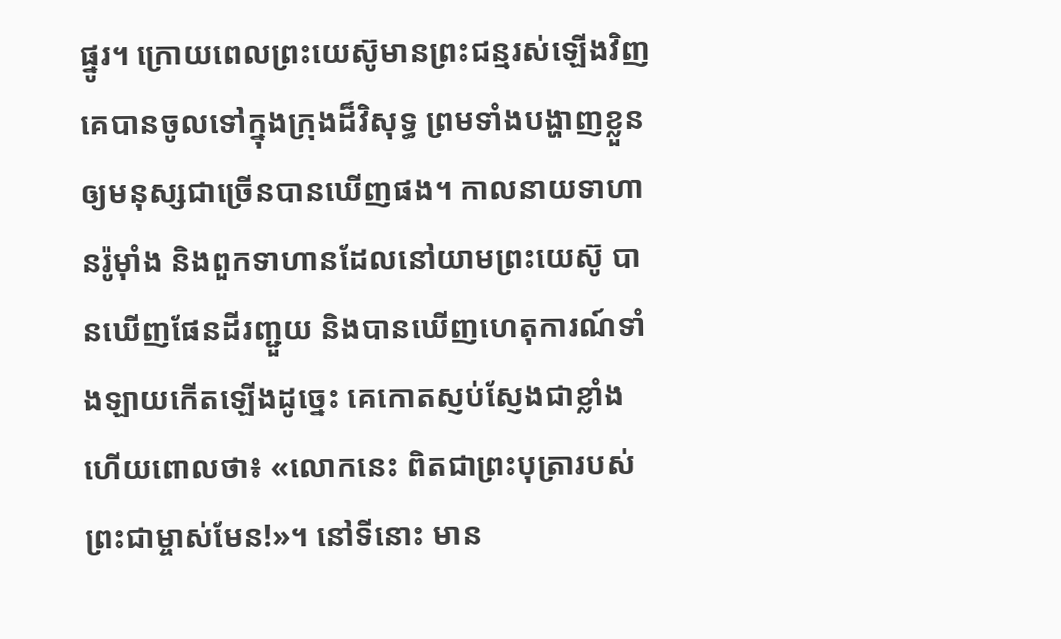ផ្នូរ។ ក្រោយពេលព្រះយេស៊ូមានព្រះជន្មរស់ឡើងវិញ គេបានចូលទៅក្នុងក្រុងដ៏វិសុទ្ធ ព្រមទាំងបង្ហាញខ្លួនឲ្យមនុស្សជាច្រើនបានឃើញផង។ កាលនាយទាហានរ៉ូម៉ាំង និងពួកទាហានដែលនៅយាមព្រះយេស៊ូ បានឃើញផែនដីរញ្ជួយ និងបានឃើញហេតុការណ៍ទាំងឡាយកើតឡើងដូច្នេះ គេកោតស្ញប់ស្ញែងជាខ្លាំង ហើយពោលថា៖ «លោកនេះ ពិតជាព្រះបុត្រារបស់ព្រះជាម្ចាស់មែន!»។ នៅទីនោះ មាន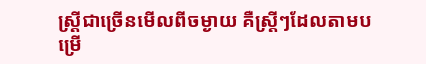ស្ត្រីជាច្រើនមើលពីចម្ងាយ គឺស្ត្រីៗដែលតាមបម្រើ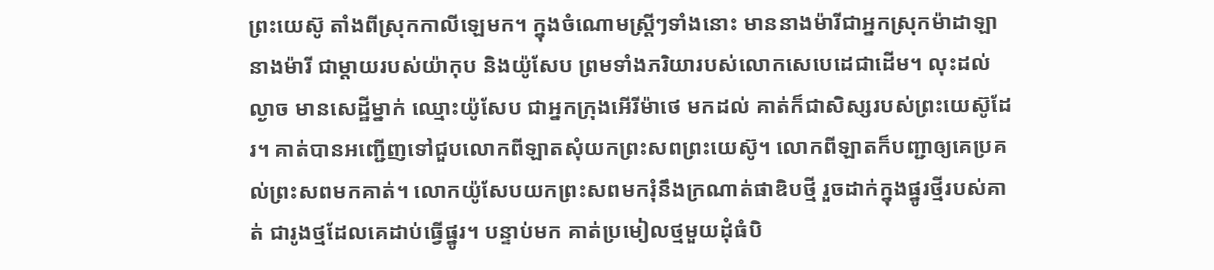ព្រះយេស៊ូ តាំងពីស្រុកកាលីឡេមក។ ក្នុងចំណោមស្ត្រីៗទាំងនោះ មាននាងម៉ារីជាអ្នកស្រុកម៉ាដាឡា នាងម៉ារី ជាម្ដាយរបស់យ៉ាកុប និងយ៉ូសែប ព្រមទាំងភរិយារបស់លោកសេបេដេជាដើម។ លុះដល់ល្ងាច មានសេដ្ឋីម្នាក់ ឈ្មោះយ៉ូសែប ជាអ្នកក្រុងអើរីម៉ាថេ មកដល់ គាត់ក៏ជាសិស្សរបស់ព្រះយេស៊ូដែរ។ គាត់បានអញ្ជើញទៅជួបលោកពីឡាតសុំយកព្រះសពព្រះយេស៊ូ។ លោកពីឡាតក៏បញ្ជាឲ្យគេប្រគល់ព្រះសពមកគាត់។ លោកយ៉ូសែបយកព្រះសពមករុំនឹងក្រណាត់ផាឌិបថ្មី រួចដាក់ក្នុងផ្នូរថ្មីរបស់គាត់ ជារូងថ្មដែលគេដាប់ធ្វើផ្នូរ។ បន្ទាប់មក គាត់ប្រមៀលថ្មមួយដុំធំបិ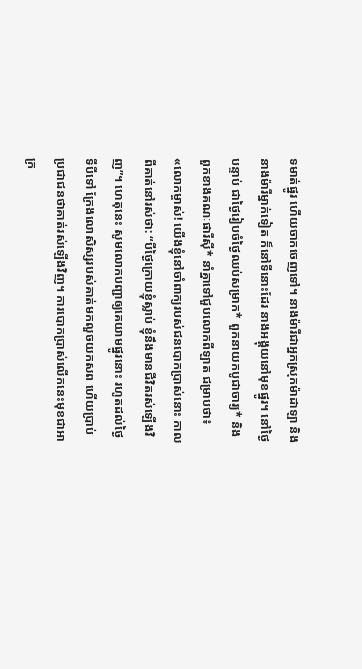ទមាត់ផ្នូរ ហើយចាកចេញទៅ។ នាងម៉ារីជាអ្នកស្រុកម៉ាដាឡា និងនាងម៉ារីម្នាក់ទៀត ក៏នៅទីនោះដែរ នាងអង្គុយនៅមុខផ្នូរ។ នៅថ្ងៃបន្ទាប់ ជាថ្ងៃរៀបចំថ្ងៃឈប់សម្រាក* ពួកនាយកបូជាចារ្យ* និងពួកខាងគណៈផារីស៊ី* នាំគ្នាទៅជួបលោកពីឡាត ជម្រាបថា៖ «លោកម្ចាស់! យើងខ្ញុំនៅចាំពាក្យរបស់ជនបោកប្រាស់នោះ កាលពីគាត់នៅរស់ថា: “បីថ្ងៃក្រោយខ្ញុំស្លាប់ ខ្ញុំនឹងមានជីវិតរស់ឡើងវិញ”។ ហេតុនេះ សូមលោកបញ្ជាឲ្យគេយាមផ្នូរនោះ រហូតដល់ថ្ងៃទីបីទៅ ក្រែងលោសិស្សរបស់គាត់មកលួចយកសព ហើយប្រាប់ប្រជាជនថាគាត់រស់ឡើងវិញ។ ការបោកប្រាស់លើកនេះមុខជាអាក្រ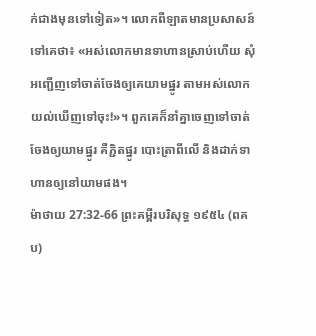ក់ជាងមុនទៅទៀត»។ លោកពីឡាតមានប្រសាសន៍ទៅគេថា៖ «អស់លោកមានទាហានស្រាប់ហើយ សុំអញ្ជើញទៅចាត់ចែងឲ្យគេយាមផ្នូរ តាមអស់លោកយល់ឃើញទៅចុះ!»។ ពួកគេក៏នាំគ្នាចេញទៅចាត់ចែងឲ្យយាមផ្នូរ គឺភ្ជិតផ្នូរ បោះត្រាពីលើ និងដាក់ទាហានឲ្យនៅយាមផង។
ម៉ាថាយ 27:32-66 ព្រះគម្ពីរបរិសុទ្ធ ១៩៥៤ (ពគប)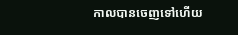កាលបានចេញទៅហើយ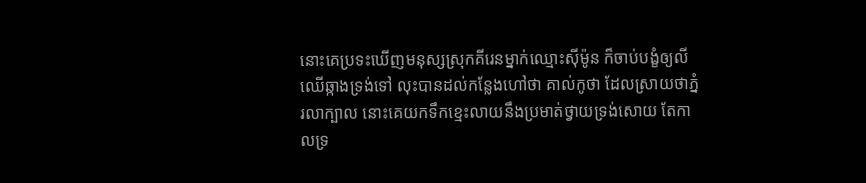នោះគេប្រទះឃើញមនុស្សស្រុកគីរេនម្នាក់ឈ្មោះស៊ីម៉ូន ក៏ចាប់បង្ខំឲ្យលីឈើឆ្កាងទ្រង់ទៅ លុះបានដល់កន្លែងហៅថា គាល់កូថា ដែលស្រាយថាភ្នំរលាក្បាល នោះគេយកទឹកខ្មេះលាយនឹងប្រមាត់ថ្វាយទ្រង់សោយ តែកាលទ្រ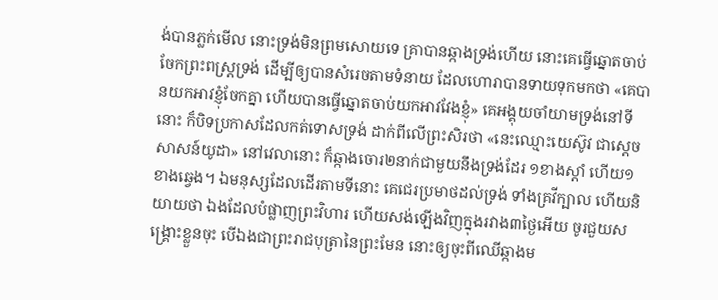ង់បានភ្លក់មើល នោះទ្រង់មិនព្រមសោយទេ គ្រាបានឆ្កាងទ្រង់ហើយ នោះគេធ្វើឆ្នោតចាប់ចែកព្រះពស្ត្រទ្រង់ ដើម្បីឲ្យបានសំរេចតាមទំនាយ ដែលហោរាបានទាយទុកមកថា «គេបានយកអាវខ្ញុំចែកគ្នា ហើយបានធ្វើឆ្នោតចាប់យកអាវវែងខ្ញុំ» គេអង្គុយចាំយាមទ្រង់នៅទីនោះ ក៏បិទប្រកាសដែលកត់ទោសទ្រង់ ដាក់ពីលើព្រះសិរថា «នេះឈ្មោះយេស៊ូវ ជាស្តេចសាសន៍យូដា» នៅវេលានោះ ក៏ឆ្កាងចោរ២នាក់ជាមួយនឹងទ្រង់ដែរ ១ខាងស្តាំ ហើយ១ខាងឆ្វេង។ ឯមនុស្សដែលដើរតាមទីនោះ គេជេរប្រមាថដល់ទ្រង់ ទាំងគ្រវីក្បាល ហើយនិយាយថា ឯងដែលបំផ្លាញព្រះវិហារ ហើយសង់ឡើងវិញក្នុងរវាង៣ថ្ងៃអើយ ចូរជួយសង្គ្រោះខ្លួនចុះ បើឯងជាព្រះរាជបុត្រានៃព្រះមែន នោះឲ្យចុះពីឈើឆ្កាងម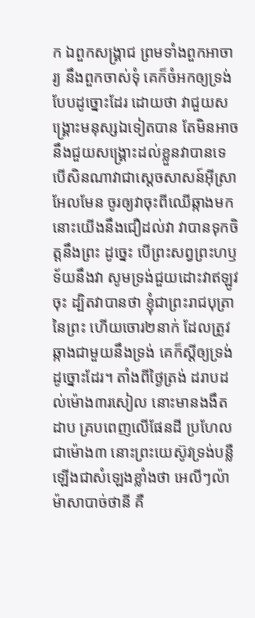ក ឯពួកសង្គ្រាជ ព្រមទាំងពួកអាចារ្យ នឹងពួកចាស់ទុំ គេក៏ចំអកឲ្យទ្រង់បែបដូច្នោះដែរ ដោយថា វាជួយសង្គ្រោះមនុស្សឯទៀតបាន តែមិនអាចនឹងជួយសង្គ្រោះដល់ខ្លួនវាបានទេ បើសិនណាវាជាស្តេចសាសន៍អ៊ីស្រាអែលមែន ចូរឲ្យវាចុះពីឈើឆ្កាងមក នោះយើងនឹងជឿដល់វា វាបានទុកចិត្តនឹងព្រះ ដូច្នេះ បើព្រះសព្វព្រះហឫទ័យនឹងវា សូមទ្រង់ជួយដោះវាឥឡូវចុះ ដ្បិតវាបានថា ខ្ញុំជាព្រះរាជបុត្រានៃព្រះ ហើយចោរ២នាក់ ដែលត្រូវឆ្កាងជាមួយនឹងទ្រង់ គេក៏ស្តីឲ្យទ្រង់ដូច្នោះដែរ។ តាំងពីថ្ងៃត្រង់ ដរាបដល់ម៉ោង៣រសៀល នោះមានងងឹតដាប គ្របពេញលើផែនដី ប្រហែលជាម៉ោង៣ នោះព្រះយេស៊ូវទ្រង់បន្លឺឡើងជាសំឡេងខ្លាំងថា អេលីៗល៉ាម៉ាសាបាច់ថានី គឺ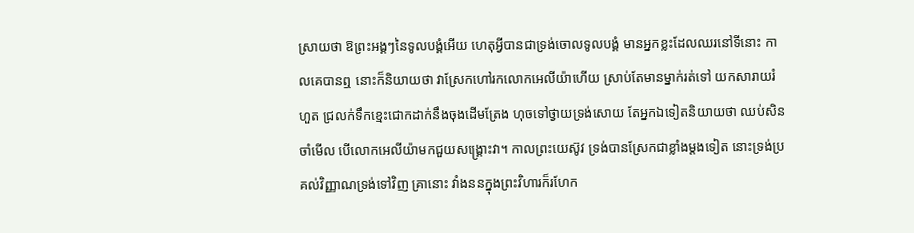ស្រាយថា ឱព្រះអង្គៗនៃទូលបង្គំអើយ ហេតុអ្វីបានជាទ្រង់ចោលទូលបង្គំ មានអ្នកខ្លះដែលឈរនៅទីនោះ កាលគេបានឮ នោះក៏និយាយថា វាស្រែកហៅរកលោកអេលីយ៉ាហើយ ស្រាប់តែមានម្នាក់រត់ទៅ យកសារាយរំហួត ជ្រលក់ទឹកខ្មេះជោកដាក់នឹងចុងដើមត្រែង ហុចទៅថ្វាយទ្រង់សោយ តែអ្នកឯទៀតនិយាយថា ឈប់សិន ចាំមើល បើលោកអេលីយ៉ាមកជួយសង្គ្រោះវា។ កាលព្រះយេស៊ូវ ទ្រង់បានស្រែកជាខ្លាំងម្តងទៀត នោះទ្រង់ប្រគល់វិញ្ញាណទ្រង់ទៅវិញ គ្រានោះ វាំងននក្នុងព្រះវិហារក៏រហែក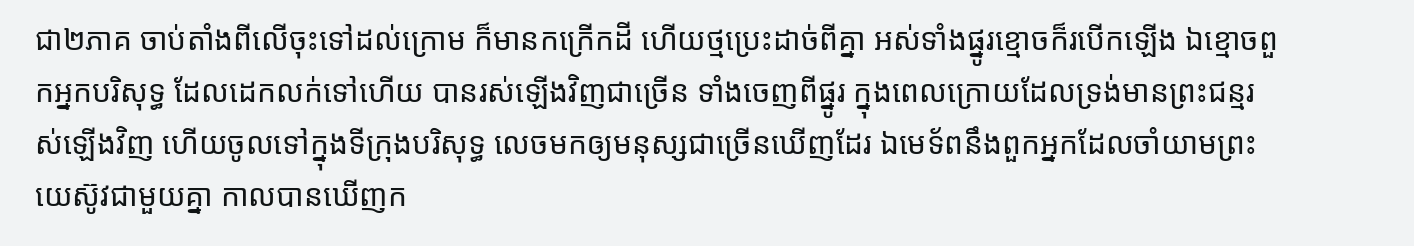ជា២ភាគ ចាប់តាំងពីលើចុះទៅដល់ក្រោម ក៏មានកក្រើកដី ហើយថ្មប្រេះដាច់ពីគ្នា អស់ទាំងផ្នូរខ្មោចក៏របើកឡើង ឯខ្មោចពួកអ្នកបរិសុទ្ធ ដែលដេកលក់ទៅហើយ បានរស់ឡើងវិញជាច្រើន ទាំងចេញពីផ្នូរ ក្នុងពេលក្រោយដែលទ្រង់មានព្រះជន្មរស់ឡើងវិញ ហើយចូលទៅក្នុងទីក្រុងបរិសុទ្ធ លេចមកឲ្យមនុស្សជាច្រើនឃើញដែរ ឯមេទ័ពនឹងពួកអ្នកដែលចាំយាមព្រះយេស៊ូវជាមួយគ្នា កាលបានឃើញក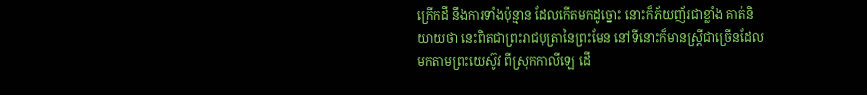ក្រើកដី នឹងការទាំងប៉ុន្មាន ដែលកើតមកដូច្នោះ នោះក៏ភ័យញ័រជាខ្លាំង គាត់និយាយថា នេះពិតជាព្រះរាជបុត្រានៃព្រះមែន នៅទីនោះក៏មានស្ត្រីជាច្រើនដែលមកតាមព្រះយេស៊ូវ ពីស្រុកកាលីឡេ ដើ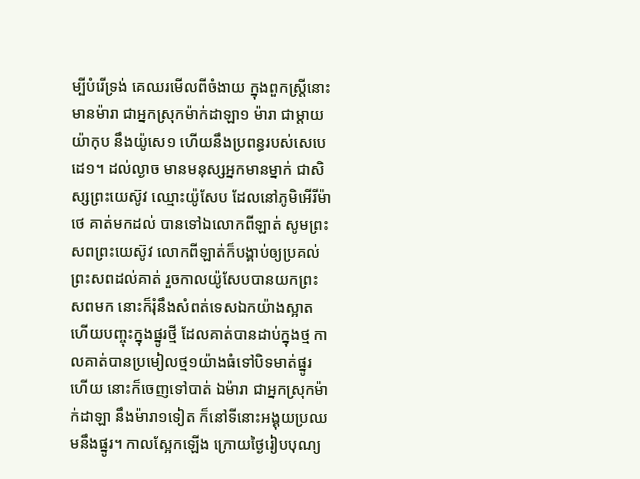ម្បីបំរើទ្រង់ គេឈរមើលពីចំងាយ ក្នុងពួកស្ត្រីនោះ មានម៉ារា ជាអ្នកស្រុកម៉ាក់ដាឡា១ ម៉ារា ជាម្តាយយ៉ាកុប នឹងយ៉ូសេ១ ហើយនឹងប្រពន្ធរបស់សេបេដេ១។ ដល់ល្ងាច មានមនុស្សអ្នកមានម្នាក់ ជាសិស្សព្រះយេស៊ូវ ឈ្មោះយ៉ូសែប ដែលនៅភូមិអើរីម៉ាថេ គាត់មកដល់ បានទៅឯលោកពីឡាត់ សូមព្រះសពព្រះយេស៊ូវ លោកពីឡាត់ក៏បង្គាប់ឲ្យប្រគល់ព្រះសពដល់គាត់ រួចកាលយ៉ូសែបបានយកព្រះសពមក នោះក៏រុំនឹងសំពត់ទេសឯកយ៉ាងស្អាត ហើយបញ្ចុះក្នុងផ្នូរថ្មី ដែលគាត់បានដាប់ក្នុងថ្ម កាលគាត់បានប្រមៀលថ្ម១យ៉ាងធំទៅបិទមាត់ផ្នូរហើយ នោះក៏ចេញទៅបាត់ ឯម៉ារា ជាអ្នកស្រុកម៉ាក់ដាឡា នឹងម៉ារា១ទៀត ក៏នៅទីនោះអង្គុយប្រឈមនឹងផ្នូរ។ កាលស្អែកឡើង ក្រោយថ្ងៃរៀបបុណ្យ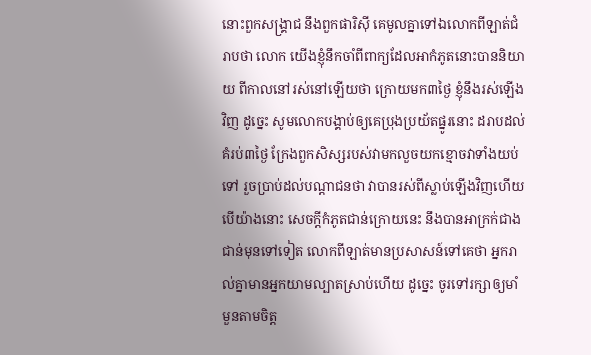នោះពួកសង្គ្រាជ នឹងពួកផារិស៊ី គេមូលគ្នាទៅឯលោកពីឡាត់ជំរាបថា លោក យើងខ្ញុំនឹកចាំពីពាក្យដែលអាកំភូតនោះបាននិយាយ ពីកាលនៅរស់នៅឡើយថា ក្រោយមក៣ថ្ងៃ ខ្ញុំនឹងរស់ឡើងវិញ ដូច្នេះ សូមលោកបង្គាប់ឲ្យគេប្រុងប្រយ័តផ្នូរនោះ ដរាបដល់គំរប់៣ថ្ងៃ ក្រែងពួកសិស្សរបស់វាមកលួចយកខ្មោចវាទាំងយប់ទៅ រួចប្រាប់ដល់បណ្តាជនថា វាបានរស់ពីស្លាប់ឡើងវិញហើយ បើយ៉ាងនោះ សេចក្ដីកំភូតជាន់ក្រោយនេះ នឹងបានអាក្រក់ជាងជាន់មុនទៅទៀត លោកពីឡាត់មានប្រសាសន៍ទៅគេថា អ្នករាល់គ្នាមានអ្នកយាមល្បាតស្រាប់ហើយ ដូច្នេះ ចូរទៅរក្សាឲ្យមាំមួនតាមចិត្ត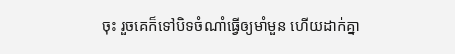ចុះ រួចគេក៏ទៅបិទចំណាំធ្វើឲ្យមាំមួន ហើយដាក់គ្នា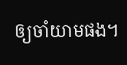ឲ្យចាំយាមផង។